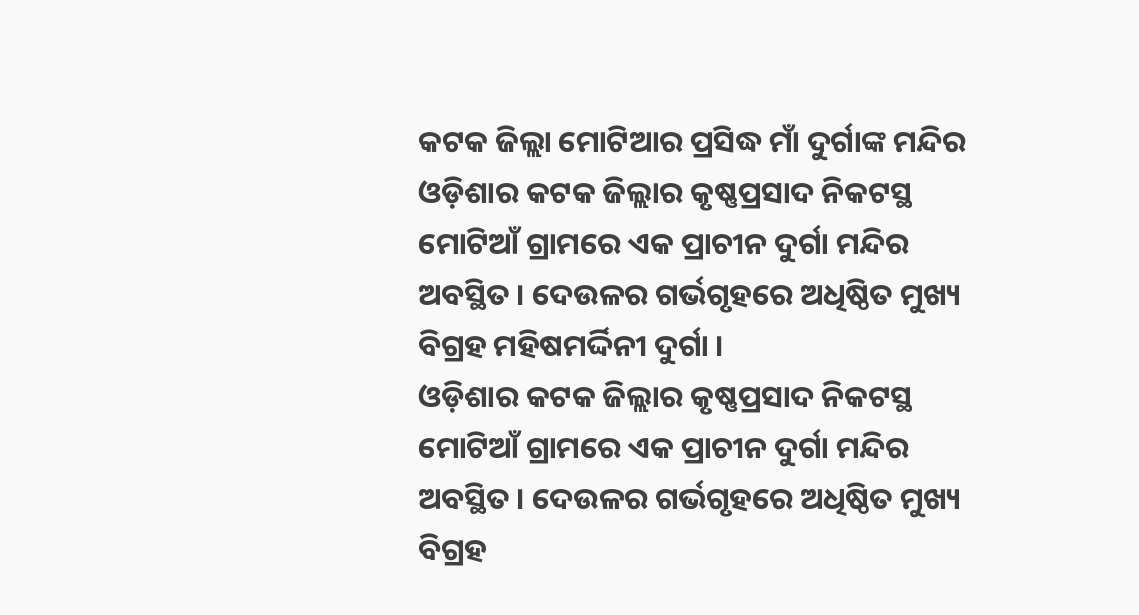କଟକ ଜିଲ୍ଲା ମୋଟିଆର ପ୍ରସିଦ୍ଧ ମାଁ ଦୁର୍ଗାଙ୍କ ମନ୍ଦିର
ଓଡ଼ିଶାର କଟକ ଜିଲ୍ଲାର କୃଷ୍ଣପ୍ରସାଦ ନିକଟସ୍ଥ ମୋଟିଆଁ ଗ୍ରାମରେ ଏକ ପ୍ରାଚୀନ ଦୁର୍ଗା ମନ୍ଦିର ଅବସ୍ଥିତ । ଦେଉଳର ଗର୍ଭଗୃହରେ ଅଧିଷ୍ଠିତ ମୁଖ୍ୟ ବିଗ୍ରହ ମହିଷମର୍ଦ୍ଦିନୀ ଦୁର୍ଗା ।
ଓଡ଼ିଶାର କଟକ ଜିଲ୍ଲାର କୃଷ୍ଣପ୍ରସାଦ ନିକଟସ୍ଥ ମୋଟିଆଁ ଗ୍ରାମରେ ଏକ ପ୍ରାଚୀନ ଦୁର୍ଗା ମନ୍ଦିର ଅବସ୍ଥିତ । ଦେଉଳର ଗର୍ଭଗୃହରେ ଅଧିଷ୍ଠିତ ମୁଖ୍ୟ ବିଗ୍ରହ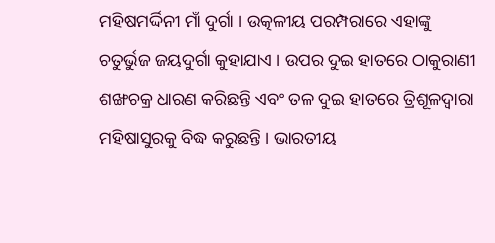ମହିଷମର୍ଦ୍ଦିନୀ ମାଁ ଦୁର୍ଗା । ଉତ୍କଳୀୟ ପରମ୍ପରାରେ ଏହାଙ୍କୁ ଚତୁର୍ଭୁଜ ଜୟଦୁର୍ଗା କୁହାଯାଏ । ଉପର ଦୁଇ ହାତରେ ଠାକୁରାଣୀ ଶଙ୍ଖଚକ୍ର ଧାରଣ କରିଛନ୍ତି ଏବଂ ତଳ ଦୁଇ ହାତରେ ତ୍ରିଶୂଳଦ୍ୱାରା ମହିଷାସୁରକୁ ବିଦ୍ଧ କରୁଛନ୍ତି । ଭାରତୀୟ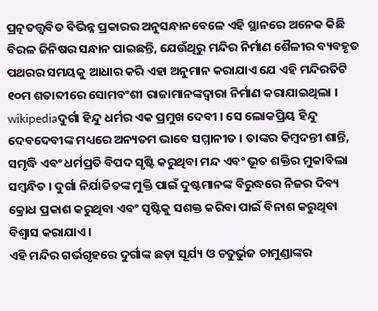ପ୍ରତ୍ନତତ୍ତ୍ୱବିତ ବିଭିନ୍ନ ପ୍ରକାରର ଅନୁସନ୍ଧାନବେଳେ ଏହି ସ୍ଥାନରେ ଅନେକ କିଛି ବିରଳ ଜିନିଷର ସନ୍ଧାନ ପାଇଛନ୍ତି, ଯେଉଁଥିରୁ ମନ୍ଦିର ନିର୍ମାଣ ଶୈଳୀର ବ୍ୟବହୃତ ପଥରର ସମୟକୁ ଆଧାର କରି ଏହା ଅନୁମାନ କରାଯାଏ ଯେ ଏହି ମନ୍ଦିରତିଟି ୧୦ମ ଶତାବ୍ଦୀରେ ସୋମବଂଶୀ ରାଜାମାନଙ୍କଦ୍ୱାରା ନିର୍ମାଣ କରାଯାଇଥିଲା ।
wikipediaଦୁର୍ଗା ହିନ୍ଦୁ ଧର୍ମର ଏକ ପ୍ରମୁଖ ଦେବୀ । ସେ ଲୋକପ୍ରିୟ ହିନ୍ଦୁ ଦେବଦେବୀଙ୍କ ମଧ୍ୟରେ ଅନ୍ୟତମ ଭାବେ ସମ୍ମାନୀତ । ତାଙ୍କର କିମ୍ବଦନ୍ତୀ ଶାନ୍ତି, ସମୃଦ୍ଧି ଏବଂ ଧର୍ମପ୍ରତି ବିପଦ ସୃଷ୍ଟି କରୁଥିବା ମନ୍ଦ ଏବଂ ଭୂତ ଶକ୍ତିର ମୁକାବିଲା ସମ୍ବନ୍ଧିତ । ଦୁର୍ଗା ନିର୍ଯାତିତଙ୍କ ମୁକ୍ତି ପାଇଁ ଦୁଷ୍ଟମାନଙ୍କ ବିରୁଦ୍ଧରେ ନିଜର ଦିବ୍ୟ କ୍ରୋଧ ପ୍ରକାଶ କରୁଥିବା ଏବଂ ସୃଷ୍ଟିକୁ ସଶକ୍ତ କରିବା ପାଇଁ ବିନାଶ କରୁଥିବା ବିଶ୍ୱାସ କରାଯାଏ ।
ଏହି ମନ୍ଦିର ଗର୍ଭଗୃହରେ ଦୁର୍ଗାଙ୍କ ଛଡ଼ା ସୂର୍ଯ୍ୟ ଓ ଚତୁର୍ଭୁଜ ଚାମୁଣ୍ଡାଙ୍କର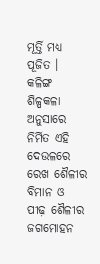ମୂର୍ତ୍ତି ମଧ୍ୟ ପୂଜିତ । କଳିଙ୍ଗ ଶିଳ୍ପକଳା ଅନୁସାରେ ନିର୍ମିତ ଏହି ଦେଉଳରେ ରେଖ ଶୈଳୀର ବିମାନ ଓ ପୀଢ଼ ଶୈଳୀର ଜଗମୋହନ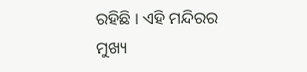ରହିଛି । ଏହି ମନ୍ଦିରର ମୁଖ୍ୟ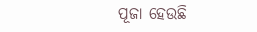ପୂଜା ହେଉଛି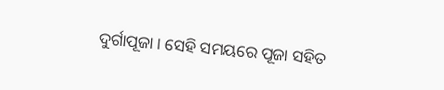ଦୁର୍ଗାପୂଜା । ସେହି ସମୟରେ ପୂଜା ସହିତ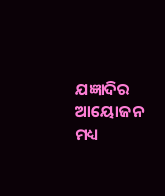ଯଜ୍ଞାଦିର ଆୟୋଜନ ମଧ୍ୟ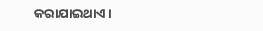କରାଯାଇଥାଏ ।